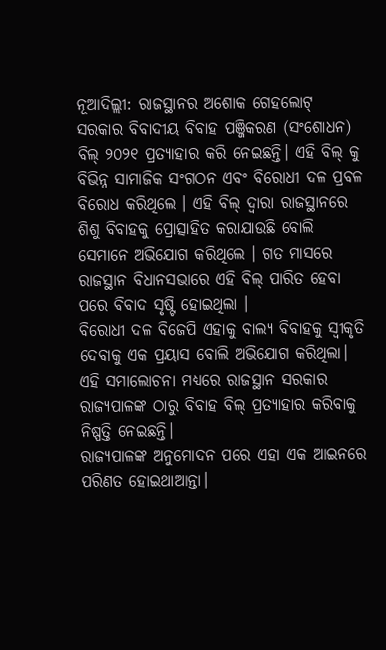ନୂଆଦିଲ୍ଲୀ: ରାଜସ୍ଥାନର ଅଶୋକ ଗେହଲୋଟ୍ ସରକାର ବିବାଦୀୟ ବିବାହ ପଞ୍ଜିକରଣ (ସଂଶୋଧନ) ବିଲ୍ ୨୦୨୧ ପ୍ରତ୍ୟାହାର କରି ନେଇଛନ୍ତି। ଏହି ବିଲ୍ କୁ ବିଭିନ୍ନ ସାମାଜିକ ସଂଗଠନ ଏବଂ ବିରୋଧୀ ଦଳ ପ୍ରବଳ ବିରୋଧ କରିଥିଲେ । ଏହି ବିଲ୍ ଦ୍ବାରା ରାଜସ୍ଥାନରେ ଶିଶୁ ବିବାହକୁ ପ୍ରୋତ୍ସାହିତ କରାଯାଉଛି ବୋଲି ସେମାନେ ଅଭିଯୋଗ କରିଥିଲେ । ଗତ ମାସରେ ରାଜସ୍ଥାନ ବିଧାନସଭାରେ ଏହି ବିଲ୍ ପାରିତ ହେବା ପରେ ବିବାଦ ସୃଷ୍ଟି ହୋଇଥିଲା ।
ବିରୋଧୀ ଦଳ ବିଜେପି ଏହାକୁ ବାଲ୍ୟ ବିବାହକୁ ସ୍ୱୀକୃତି ଦେବାକୁ ଏକ ପ୍ରୟାସ ବୋଲି ଅଭିଯୋଗ କରିଥିଲା। ଏହି ସମାଲୋଚନା ମଧ୍ୟରେ ରାଜସ୍ଥାନ ସରକାର ରାଜ୍ୟପାଳଙ୍କ ଠାରୁ ବିବାହ ବିଲ୍ ପ୍ରତ୍ୟାହାର କରିବାକୁ ନିଷ୍ପତ୍ତି ନେଇଛନ୍ତି।
ରାଜ୍ୟପାଳଙ୍କ ଅନୁମୋଦନ ପରେ ଏହା ଏକ ଆଇନରେ ପରିଣତ ହୋଇଥାଆନ୍ତା।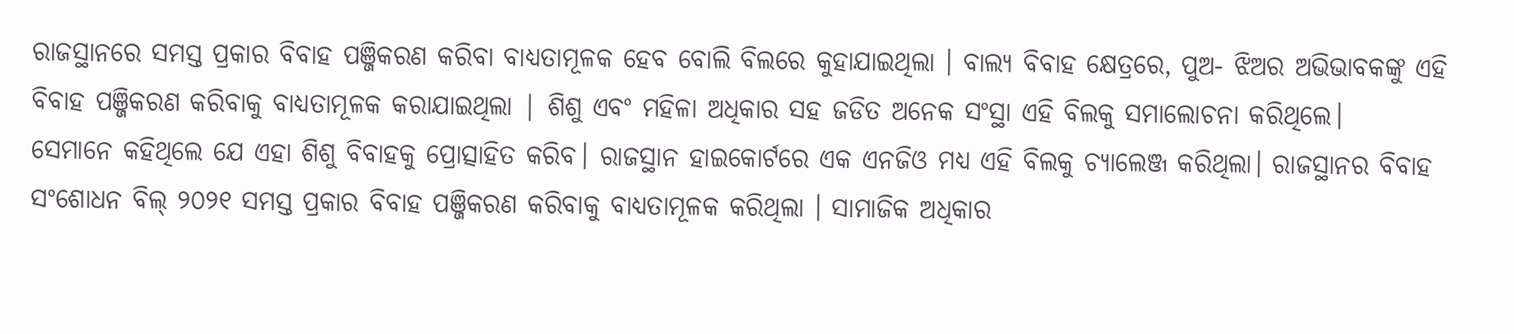ରାଜସ୍ଥାନରେ ସମସ୍ତ ପ୍ରକାର ବିବାହ ପଞ୍ଜିକରଣ କରିବା ବାଧ୍ୟତାମୂଳକ ହେବ ବୋଲି ବିଲରେ କୁହାଯାଇଥିଲା । ବାଲ୍ୟ ବିବାହ କ୍ଷେତ୍ରରେ, ପୁଅ- ଝିଅର ଅଭିଭାବକଙ୍କୁ ଏହି ବିବାହ ପଞ୍ଜିକରଣ କରିବାକୁ ବାଧ୍ୟତାମୂଳକ କରାଯାଇଥିଲା | ଶିଶୁ ଏବଂ ମହିଳା ଅଧିକାର ସହ ଜଡିତ ଅନେକ ସଂସ୍ଥା ଏହି ବିଲକୁ ସମାଲୋଚନା କରିଥିଲେ।
ସେମାନେ କହିଥିଲେ ଯେ ଏହା ଶିଶୁ ବିବାହକୁ ପ୍ରୋତ୍ସାହିତ କରିବ। ରାଜସ୍ଥାନ ହାଇକୋର୍ଟରେ ଏକ ଏନଜିଓ ମଧ୍ୟ ଏହି ବିଲକୁ ଚ୍ୟାଲେଞ୍ଜ କରିଥିଲା। ରାଜସ୍ଥାନର ବିବାହ ସଂଶୋଧନ ବିଲ୍ ୨୦୨୧ ସମସ୍ତ ପ୍ରକାର ବିବାହ ପଞ୍ଜିକରଣ କରିବାକୁ ବାଧ୍ୟତାମୂଳକ କରିଥିଲା । ସାମାଜିକ ଅଧିକାର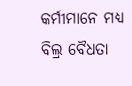କର୍ମୀମାନେ ମଧ୍ୟ ବିଲ୍ର ବୈଧତା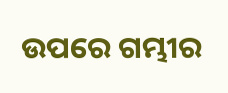ଉପରେ ଗମ୍ଭୀର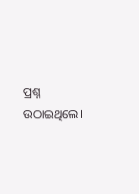ପ୍ରଶ୍ନ ଉଠାଇଥିଲେ।